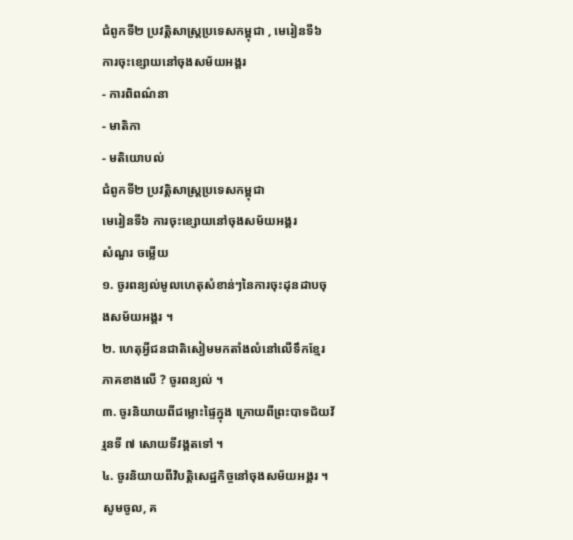ជំពូកទី២ ប្រវត្តិសាស្ដ្រប្រទេសកម្ពុជា , មេរៀនទី៦ ការចុះខ្សោយនៅចុងសម័យអង្គរ
- ការពិពណ៌នា
- មាតិកា
- មតិយោបល់
ជំពូកទី២ ប្រវត្តិសាស្ដ្រប្រទេសកម្ពុជា
មេរៀនទី៦ ការចុះខ្សោយនៅចុងសម័យអង្គរ
សំណួរ ចម្លើយ
១. ចូរពន្យល់មូលហេតុសំខាន់ៗនៃការចុះដុនដាបចុងសម័យអង្គរ ។
២. ហេតុអ្វីជនជាតិសៀមមកតាំងលំនៅលើទឹកខ្មែរភាគខាងលើ ? ចូរពន្យល់ ។
៣. ចូរនិយាយពីជម្លោះផ្ទៃក្នុង ក្រោយពីព្រះបាទជ័យវ័រ្មនទី ៧ សោយទីវង្គតទៅ ។
៤. ចូរនិយាយពីវិបត្តិសេដ្ឋកិច្ចនៅចុងសម័យអង្គរ ។
សូមចូល, គ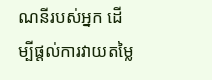ណនីរបស់អ្នក ដើម្បីផ្តល់ការវាយតម្លៃ